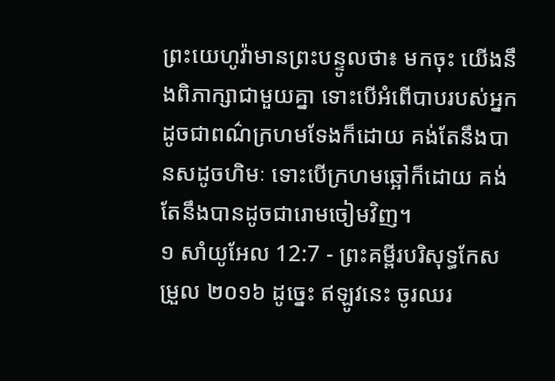ព្រះយេហូវ៉ាមានព្រះបន្ទូលថា៖ មកចុះ យើងនឹងពិភាក្សាជាមួយគ្នា ទោះបើអំពើបាបរបស់អ្នក ដូចជាពណ៌ក្រហមទែងក៏ដោយ គង់តែនឹងបានសដូចហិមៈ ទោះបើក្រហមឆ្អៅក៏ដោយ គង់តែនឹងបានដូចជារោមចៀមវិញ។
១ សាំយូអែល 12:7 - ព្រះគម្ពីរបរិសុទ្ធកែសម្រួល ២០១៦ ដូច្នេះ ឥឡូវនេះ ចូរឈរ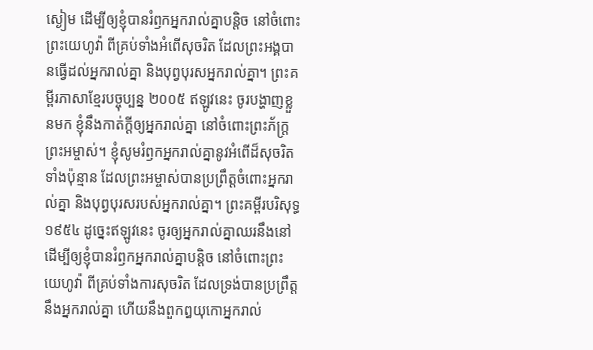ស្ងៀម ដើម្បីឲ្យខ្ញុំបានរំឭកអ្នករាល់គ្នាបន្តិច នៅចំពោះព្រះយេហូវ៉ា ពីគ្រប់ទាំងអំពើសុចរិត ដែលព្រះអង្គបានធ្វើដល់អ្នករាល់គ្នា និងបុព្វបុរសអ្នករាល់គ្នា។ ព្រះគម្ពីរភាសាខ្មែរបច្ចុប្បន្ន ២០០៥ ឥឡូវនេះ ចូរបង្ហាញខ្លួនមក ខ្ញុំនឹងកាត់ក្ដីឲ្យអ្នករាល់គ្នា នៅចំពោះព្រះភ័ក្ត្រព្រះអម្ចាស់។ ខ្ញុំសូមរំឭកអ្នករាល់គ្នានូវអំពើដ៏សុចរិតទាំងប៉ុន្មាន ដែលព្រះអម្ចាស់បានប្រព្រឹត្តចំពោះអ្នករាល់គ្នា និងបុព្វបុរសរបស់អ្នករាល់គ្នា។ ព្រះគម្ពីរបរិសុទ្ធ ១៩៥៤ ដូច្នេះឥឡូវនេះ ចូរឲ្យអ្នករាល់គ្នាឈរនឹងនៅ ដើម្បីឲ្យខ្ញុំបានរំឭកអ្នករាល់គ្នាបន្តិច នៅចំពោះព្រះយេហូវ៉ា ពីគ្រប់ទាំងការសុចរិត ដែលទ្រង់បានប្រព្រឹត្តនឹងអ្នករាល់គ្នា ហើយនឹងពួកឰយុកោអ្នករាល់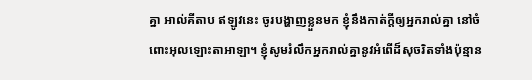គ្នា អាល់គីតាប ឥឡូវនេះ ចូរបង្ហាញខ្លួនមក ខ្ញុំនឹងកាត់ក្តីឲ្យអ្នករាល់គ្នា នៅចំពោះអុលឡោះតាអាឡា។ ខ្ញុំសូមរំលឹកអ្នករាល់គ្នានូវអំពើដ៏សុចរិតទាំងប៉ុន្មាន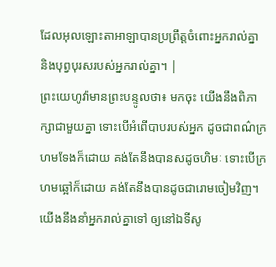ដែលអុលឡោះតាអាឡាបានប្រព្រឹត្តចំពោះអ្នករាល់គ្នា និងបុព្វបុរសរបស់អ្នករាល់គ្នា។ |
ព្រះយេហូវ៉ាមានព្រះបន្ទូលថា៖ មកចុះ យើងនឹងពិភាក្សាជាមួយគ្នា ទោះបើអំពើបាបរបស់អ្នក ដូចជាពណ៌ក្រហមទែងក៏ដោយ គង់តែនឹងបានសដូចហិមៈ ទោះបើក្រហមឆ្អៅក៏ដោយ គង់តែនឹងបានដូចជារោមចៀមវិញ។
យើងនឹងនាំអ្នករាល់គ្នាទៅ ឲ្យនៅឯទីសូ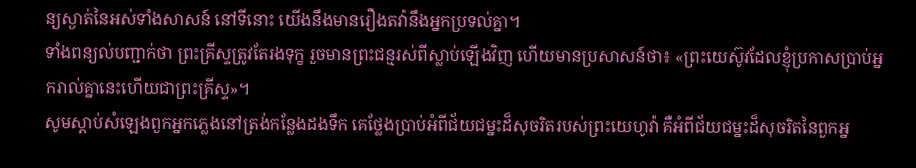ន្យស្ងាត់នៃអស់ទាំងសាសន៍ នៅទីនោះ យើងនឹងមានរឿងតវ៉ានឹងអ្នកប្រទល់គ្នា។
ទាំងពន្យល់បញ្ជាក់ថា ព្រះគ្រីស្ទត្រូវតែរងទុក្ខ រួចមានព្រះជន្មរស់ពីស្លាប់ឡើងវិញ ហើយមានប្រសាសន៍ថា៖ «ព្រះយេស៊ូវដែលខ្ញុំប្រកាសប្រាប់អ្នករាល់គ្នានេះហើយជាព្រះគ្រីស្ទ»។
សូមស្ដាប់សំឡេងពួកអ្នកភ្លេងនៅត្រង់កន្លែងដងទឹក គេថ្លែងប្រាប់អំពីជ័យជម្នះដ៏សុចរិតរបស់ព្រះយេហូវ៉ា គឺអំពីជ័យជម្នះដ៏សុចរិតនៃពួកអ្ន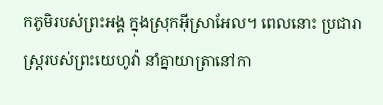កភូមិរបស់ព្រះអង្គ ក្នុងស្រុកអ៊ីស្រាអែល។ ពេលនោះ ប្រជារាស្ត្ររបស់ព្រះយេហូវ៉ា នាំគ្នាយាត្រានៅកា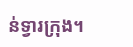ន់ទ្វារក្រុង។